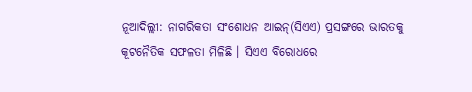ନୂଆଦିଲ୍ଲୀ: ନାଗରିକତା ସଂଶୋଧନ ଆଇନ୍(ସିଏଏ) ପ୍ରସଙ୍ଗରେ ଭାରତକୁ କୂଟନୈତିକ ସଫଳତା ମିଳିଛି । ସିଏଏ ବିରୋଧରେ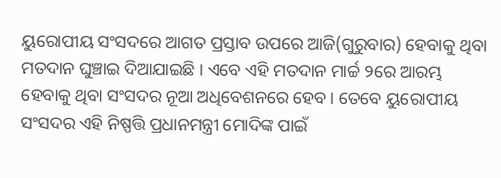ୟୁରୋପୀୟ ସଂସଦରେ ଆଗତ ପ୍ରସ୍ତାବ ଉପରେ ଆଜି(ଗୁରୁବାର) ହେବାକୁ ଥିବା ମତଦାନ ଘୁଞ୍ଚାଇ ଦିଆଯାଇଛି । ଏବେ ଏହି ମତଦାନ ମାର୍ଚ୍ଚ ୨ରେ ଆରମ୍ଭ ହେବାକୁ ଥିବା ସଂସଦର ନୂଆ ଅଧିବେଶନରେ ହେବ। ତେବେ ୟୁରୋପୀୟ ସଂସଦର ଏହି ନିଷ୍ପତ୍ତି ପ୍ରଧାନମନ୍ତ୍ରୀ ମୋଦିଙ୍କ ପାଇଁ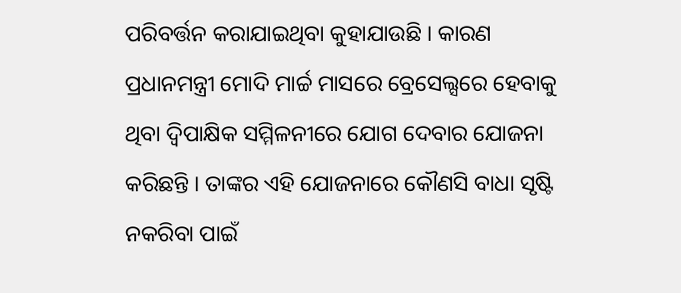ପରିବର୍ତ୍ତନ କରାଯାଇଥିବା କୁହାଯାଉଛି । କାରଣ ପ୍ରଧାନମନ୍ତ୍ରୀ ମୋଦି ମାର୍ଚ୍ଚ ମାସରେ ବ୍ରେସେଲ୍ସରେ ହେବାକୁ ଥିବା ଦ୍ବିପାକ୍ଷିକ ସମ୍ମିଳନୀରେ ଯୋଗ ଦେବାର ଯୋଜନା କରିଛନ୍ତି । ତାଙ୍କର ଏହି ଯୋଜନାରେ କୌଣସି ବାଧା ସୃଷ୍ଟି ନକରିବା ପାଇଁ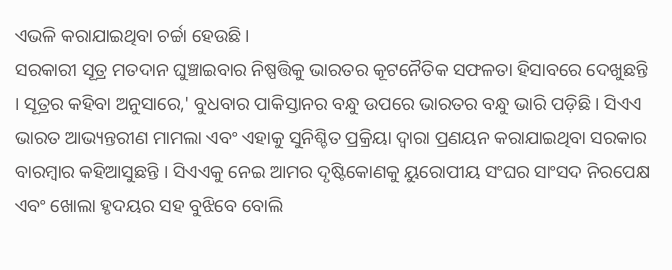ଏଭଳି କରାଯାଇଥିବା ଚର୍ଚ୍ଚା ହେଉଛି ।
ସରକାରୀ ସୂତ୍ର ମତଦାନ ଘୁଞ୍ଚାଇବାର ନିଷ୍ପତ୍ତିକୁ ଭାରତର କୂଟନୈତିକ ସଫଳତା ହିସାବରେ ଦେଖୁଛନ୍ତି । ସୂତ୍ରର କହିବା ଅନୁସାରେ,' ବୁଧବାର ପାକିସ୍ତାନର ବନ୍ଧୁ ଉପରେ ଭାରତର ବନ୍ଧୁ ଭାରି ପଡ଼ିଛି । ସିଏଏ ଭାରତ ଆଭ୍ୟନ୍ତରୀଣ ମାମଲା ଏବଂ ଏହାକୁ ସୁନିଶ୍ଚିତ ପ୍ରକ୍ରିୟା ଦ୍ବାରା ପ୍ରଣୟନ କରାଯାଇଥିବା ସରକାର ବାରମ୍ବାର କହିଆସୁଛନ୍ତି । ସିଏଏକୁ ନେଇ ଆମର ଦୃଷ୍ଟିକୋଣକୁ ୟୁରୋପୀୟ ସଂଘର ସାଂସଦ ନିରପେକ୍ଷ ଏବଂ ଖୋଲା ହୃଦୟର ସହ ବୁଝିବେ ବୋଲି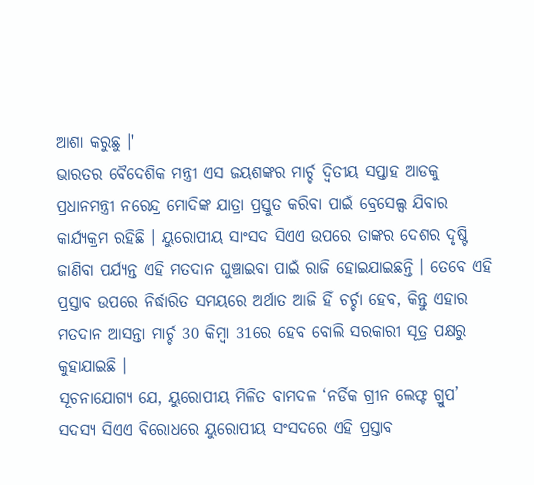ଆଶା କରୁଛୁ ।'
ଭାରତର ବୈଦେଶିକ ମନ୍ତ୍ରୀ ଏସ ଜୟଶଙ୍କର ମାର୍ଚ୍ଚ ଦ୍ବିତୀୟ ସପ୍ତାହ ଆଡକୁ ପ୍ରଧାନମନ୍ତ୍ରୀ ନରେନ୍ଦ୍ର ମୋଦିଙ୍କ ଯାତ୍ରା ପ୍ରସ୍ତୁତ କରିବା ପାଇଁ ବ୍ରେସେଲ୍ସ ଯିବାର କାର୍ଯ୍ୟକ୍ରମ ରହିଛି । ୟୁରୋପୀୟ ସାଂସଦ ସିଏଏ ଉପରେ ତାଙ୍କର ଦେଶର ଦୃଷ୍ଟି ଜାଣିବା ପର୍ଯ୍ୟନ୍ତ ଏହି ମତଦାନ ଘୁଞ୍ଚାଇବା ପାଇଁ ରାଜି ହୋଇଯାଇଛନ୍ତି । ତେବେ ଏହି ପ୍ରସ୍ତାବ ଉପରେ ନିର୍ଦ୍ଧାରିତ ସମୟରେ ଅର୍ଥାତ ଆଜି ହିଁ ଚର୍ଚ୍ଚା ହେବ, କିନ୍ତୁ ଏହାର ମତଦାନ ଆସନ୍ତା ମାର୍ଚ୍ଚ 30 କିମ୍ବା 31ରେ ହେବ ବୋଲି ସରକାରୀ ସୂତ୍ର ପକ୍ଷରୁ କୁହାଯାଇଛି ।
ସୂଚନାଯୋଗ୍ୟ ଯେ, ୟୁରୋପୀୟ ମିଳିତ ବାମଦଳ ‘ନର୍ଡିକ ଗ୍ରୀନ ଲେଫ୍ଟ ଗ୍ରୁପ’ ସଦସ୍ୟ ସିଏଏ ବିରୋଧରେ ୟୁରୋପୀୟ ସଂସଦରେ ଏହି ପ୍ରସ୍ତାବ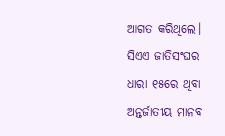ଆଗତ କରିଥିଲେ। ସିଏଏ ଜାତିସଂଘର ଧାରା ୧୫ରେ ଥିବା ଅନ୍ତର୍ଜାତୀୟ ମାନବ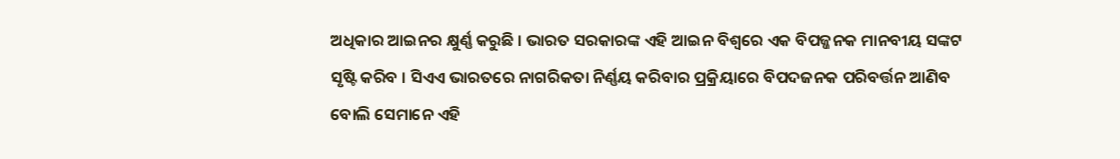ଅଧିକାର ଆଇନର କ୍ଷୁର୍ଣ୍ଣ କରୁଛି । ଭାରତ ସରକାରଙ୍କ ଏହି ଆଇନ ବିଶ୍ବରେ ଏକ ବିପଜ୍ଜନକ ମାନବୀୟ ସଙ୍କଟ ସୃଷ୍ଟି କରିବ । ସିଏଏ ଭାରତରେ ନାଗରିକତା ନିର୍ଣ୍ଣୟ କରିବାର ପ୍ରକ୍ରିୟାରେ ବିପଦଜନକ ପରିବର୍ତ୍ତନ ଆଣିବ ବୋଲି ସେମାନେ ଏହି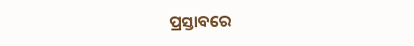ପ୍ରସ୍ତାବରେ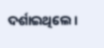ଦର୍ଶାଇଥିଲେ।